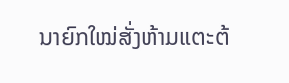ນາຍົກໃໝ່ສັ່ງຫ້າມແຕະຕ້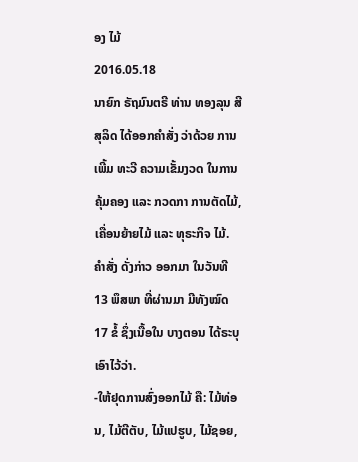ອງ ໄມ້
2016.05.18
ນາຍົກ ຣັຖມົນຕຣີ ທ່ານ ທອງລຸນ ສີສຸລິດ ໄດ້ອອກຄຳສັ່ງ ວ່າດ້ວຍ ການເພີ້ມ ທະວີ ຄວາມເຂັ້ມງວດ ໃນການ ຄຸ້ມຄອງ ແລະ ກວດກາ ການຕັດໄມ້, ເຄື່ອນຍ້າຍໄມ້ ແລະ ທຸຣະກິຈ ໄມ້. ຄຳສັ່ງ ດັ່ງກ່າວ ອອກມາ ໃນວັນທີ 13 ພຶສພາ ທີ່ຜ່ານມາ ມີທັງໝົດ 17 ຂໍ້ ຊຶ່ງເນື້ອໃນ ບາງຕອນ ໄດ້ຣະບຸ ເອົາໄວ້ວ່າ.
-ໃຫ້ຢຸດການສົ່ງອອກໄມ້ ຄື: ໄມ້ທ່ອນ, ໄມ້ຕີຕັບ, ໄມ້ແປຮູບ, ໄມ້ຊອຍ,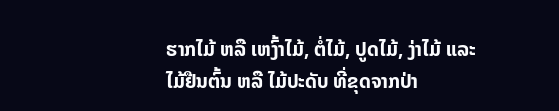ຮາກໄມ້ ຫລື ເຫງົ້າໄມ້, ຕໍ່ໄມ້, ປູດໄມ້, ງ່າໄມ້ ແລະ ໄມ້ຢືນຕົ້ນ ຫລື ໄມ້ປະດັບ ທີ່ຂຸດຈາກປ່າ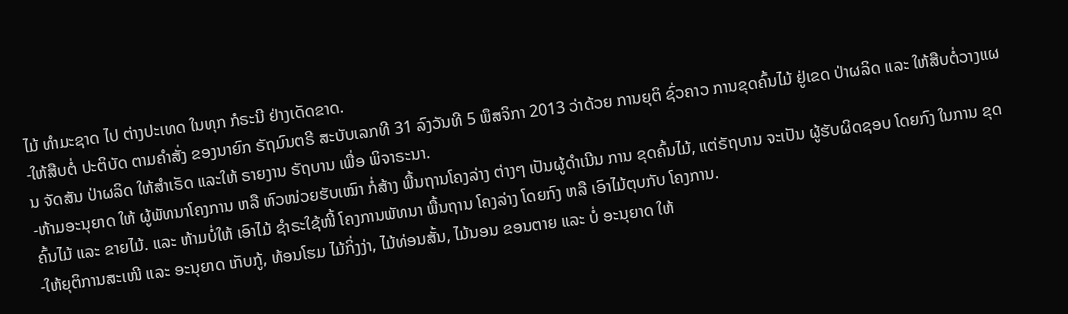ໄມ້ ທຳມະຊາດ ໄປ ຕ່າງປະເທດ ໃນທຸກ ກໍຣະນີ ຢ່າງເດັດຂາດ.
-ໃຫ້ສືບຕໍ່ ປະຕິບັດ ຕາມຄຳສັ່ງ ຂອງນາຍົກ ຣັຖມົນຕຣີ ສະບັບເລກທີ 31 ລົງວັນທີ 5 ພຶສຈິກາ 2013 ວ່າດ້ວຍ ການຍຸຕິ ຊົ່ວຄາວ ການຂຸດຄົ້ນໄມ້ ຢູ່ເຂດ ປ່າຜລິດ ແລະ ໃຫ້ສືບຕໍ່ວາງແຜນ ຈັດສັນ ປ່າຜລິດ ໃຫ້ສຳເຣັດ ແລະໃຫ້ ຣາຍງານ ຣັຖບານ ເພື່ອ ພິຈາຣະນາ.
-ຫ້າມອະນຸຍາດ ໃຫ້ ຜູ້ພັທນາໂຄງການ ຫລື ຫົວໜ່ວຍຮັບເໝົາ ກໍ່ສ້າງ ພື້ນຖານໂຄງລ່າງ ຕ່າງໆ ເປັນຜູ້ດຳເນີນ ການ ຂຸດຄົ້ນໄມ້, ແຕ່ຣັຖບານ ຈະເປັນ ຜູ້ຮັບຜິດຊອບ ໂດຍກົງ ໃນການ ຂຸດຄົ້ນໄມ້ ແລະ ຂາຍໄມ້. ແລະ ຫ້າມບໍ່ໃຫ້ ເອົາໄມ້ ຊຳຣະໃຊ້ໜີ້ ໂຄງການພັທນາ ພື້ນຖານ ໂຄງລ່າງ ໂດຍກົງ ຫລື ເອົາໄມ້ຕຸບກັບ ໂຄງການ.
-ໃຫ້ຍຸຕິການສະເໜີ ແລະ ອະນຸຍາດ ເກັບກູ້, ທ້ອນໂຮມ ໄມ້ກິ່ງງ່າ, ໄມ້ທ່ອນສັ້ນ, ໄມ້ນອນ ຂອນຕາຍ ແລະ ບໍ່ ອະນຸຍາດ ໃຫ້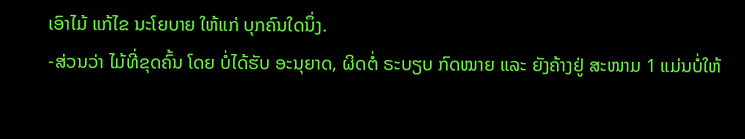ເອົາໄມ້ ແກ້ໄຂ ນະໂຍບາຍ ໃຫ້ແກ່ ບຸກຄົນໃດນຶ່ງ.
-ສ່ວນວ່າ ໄມ້ທີ່ຂຸດຄົ້ນ ໂດຍ ບໍ່ໄດ້ຮັບ ອະນຸຍາດ, ຜິດຕໍ່ ຣະບຽບ ກົດໝາຍ ແລະ ຍັງຄ້າງຢູ່ ສະໜາມ 1 ແມ່ນບໍ່ໃຫ້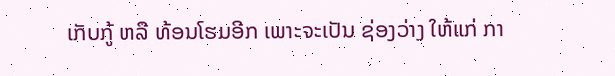ເກັບກູ້ ຫລື ທ້ອນໂຮມອີກ ເພາະຈະເປັນ ຊ່ອງວ່າງ ໃຫ້ແກ່ ກາ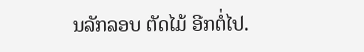ນລັກລອບ ຕັດໄມ້ ອີກຕໍ່ໄປ.